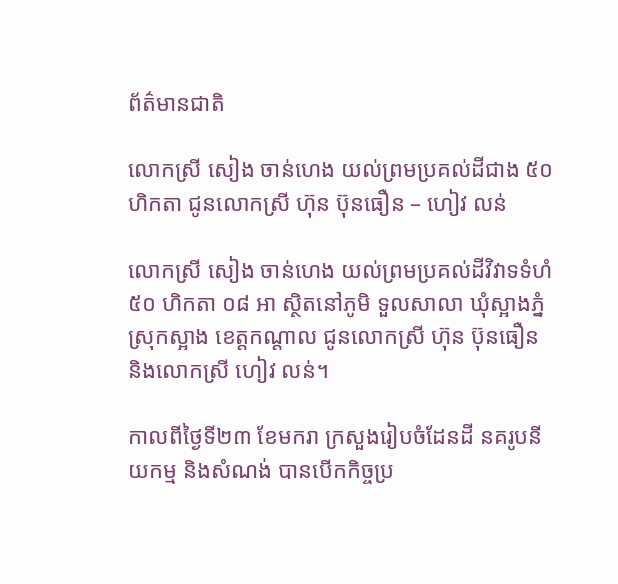ព័ត៌មានជាតិ

លោកស្រី សៀង ចាន់ហេង យល់ព្រមប្រគល់ដីជាង ៥០ ហិកតា ជូនលោកស្រី ហ៊ុន ប៊ុនធឿន – ហៀវ លន់

លោកស្រី សៀង ចាន់ហេង យល់ព្រមប្រគល់ដីវិវាទទំហំ ៥០ ហិកតា ០៨ អា ស្ថិតនៅភូមិ ទួលសាលា ឃុំស្អាងភ្នំ ស្រុកស្អាង ខេត្តកណ្ដាល ជូនលោកស្រី ហ៊ុន ប៊ុនធឿន និងលោកស្រី ហៀវ លន់។

កាលពីថ្ងៃទី២៣ ខែមករា ក្រសួងរៀបចំដែនដី នគរូបនីយកម្ម និងសំណង់ បានបើកកិច្ចប្រ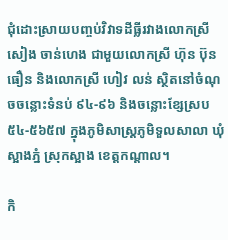ជុំដោះស្រាយបញ្ចប់វិវាទដីធ្លីរវាងលោកស្រី សៀង ចាន់ហេង ជាមួយលោកស្រី ហ៊ុន ប៊ុនធឿន និងលោកស្រី ហៀវ លន់ ស្ថិតនៅចំណុចចន្លោះទំនប់ ៩៤-៩៦ និងចន្លោះខ្សែស្រប ៥៤-៥៦៥៧ ក្នុងភូមិសាស្ត្រភូមិទួលសាលា ឃុំស្អាងភ្នំ ស្រុកស្អាង ខេត្តកណ្តាល។

កិ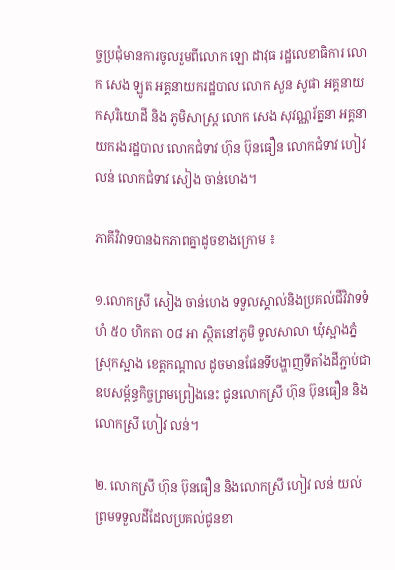ច្ចប្រជុំមានការចូលរួមពីលោក ឡោ ដាវុធ រដ្ឋលេខាធិការ លោក សេង ឡូត អគ្គនាយករដ្ឋបាល លោក សួន សូផា អគ្គនាយកសុរិយោដី និង ភូមិសាស្ត្រ លោក សេង សុវណ្ណរ័ត្ននា អគ្គនាយករងរដ្ឋបាល លោកជំទាវ ហ៊ុន ប៊ុនធឿន លោកជំទាវ ហៀវ លន់ លោកជំទាវ សៀង ចាន់ហេង។

ភាគីវិវាទបានឯកភាពគ្នាដូចខាងក្រោម ៖

១.លោកស្រី សៀង ចាន់ហេង ទទួលស្គាល់និងប្រគល់ជីវិវាទទំហំ ៥០ ហិកតា ០៨ អា ស្ថិតនៅភូមិ ទួលសាលា ឃុំស្អាងភ្នំ ស្រុកស្អាង ខេត្តកណ្ដាល ដូចមានផែនទីបង្ហាញទីតាំងដីភ្ជាប់ជាឧបសម្ព័ន្ធកិច្ចព្រមព្រៀងនេះ ជូនលោកស្រី ហ៊ុន ប៊ុនធឿន និងលោកស្រី ហៀវ លន់។

២. លោកស្រី ហ៊ុន ប៊ុនធឿន និងលោកស្រី ហៀវ លន់ យល់ព្រមទទួលដីដែលប្រគល់ជូនខា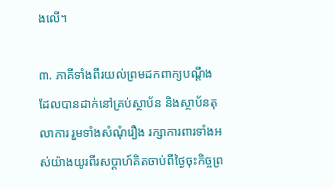ងលើ។

៣. ភាគីទាំងពីរយល់ព្រមដកពាក្យបណ្តឹងដែលបានដាក់នៅគ្រប់ស្ថាប័ន និងស្ថាប័នតុលាការ រួមទាំងសំណុំរឿង រក្សាការពារទាំងអស់យ៉ាងយូរពីរសប្ដាហ៍គិតចាប់ពីថ្ងៃចុះកិច្ចព្រ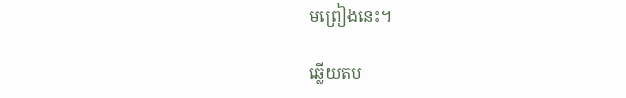មព្រៀងនេះ។

ឆ្លើយតប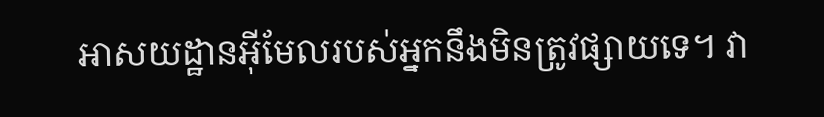អាសយដ្ឋានអ៊ីមែលរបស់អ្នកនឹងមិនត្រូវផ្សាយទេ។ វា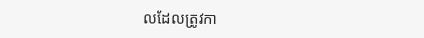លដែលត្រូវកា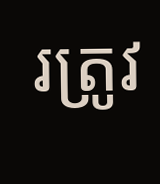រត្រូវ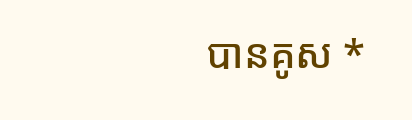បានគូស *